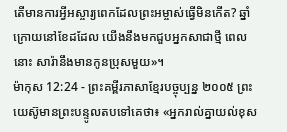តើមានការអ្វីអស្ចារ្យពេកដែលព្រះអម្ចាស់ធ្វើមិនកើត? ឆ្នាំក្រោយនៅខែដដែល យើងនឹងមកជួបអ្នកសាជាថ្មី ពេលនោះ សារ៉ានឹងមានកូនប្រុសមួយ»។
ម៉ាកុស 12:24 - ព្រះគម្ពីរភាសាខ្មែរបច្ចុប្បន្ន ២០០៥ ព្រះយេស៊ូមានព្រះបន្ទូលតបទៅគេថា៖ «អ្នករាល់គ្នាយល់ខុស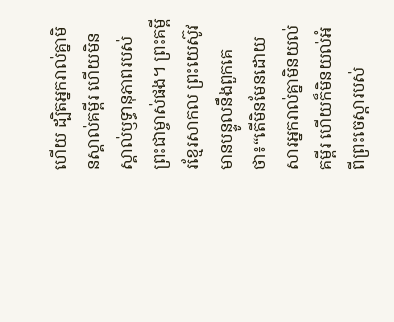ហើយ ដ្បិតអ្នករាល់គ្នាមិនស្គាល់គម្ពីរ ហើយមិនស្គាល់ឫទ្ធានុភាពរបស់ព្រះជាម្ចាស់ផង។ ព្រះគម្ពីរខ្មែរសាកល ព្រះយេស៊ូវមានបន្ទូលនឹងពួកគេថា៖“តើមិនមែនដោយសារអ្នករាល់គ្នាមិនយល់គម្ពីរ ហើយក៏មិនយល់អំពីព្រះចេស្ដារបស់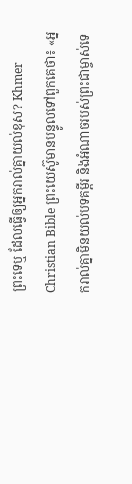ព្រះទេឬ ដែលធ្វើឲ្យអ្នករាល់គ្នាយល់ខុស? Khmer Christian Bible ព្រះយេស៊ូមានបន្ទូលទៅពួកគេថា៖ «អ្នករាល់គ្នាមិនយល់បទគម្ពីរ និងអំណាចរបស់ព្រះជាម្ចាស់ទេ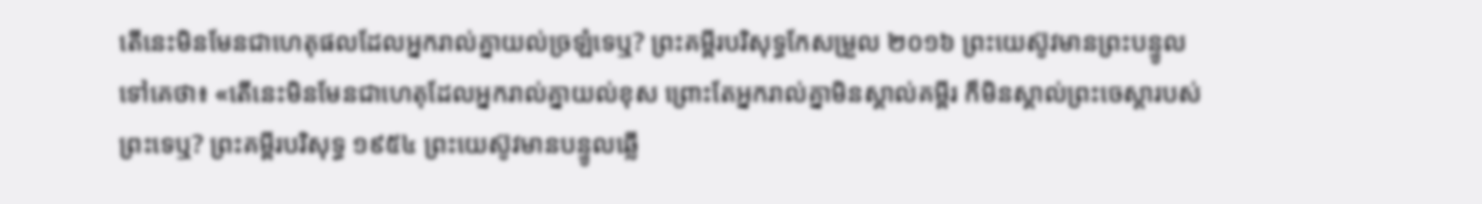តើនេះមិនមែនជាហេតុផលដែលអ្នករាល់គ្នាយល់ច្រឡំទេឬ? ព្រះគម្ពីរបរិសុទ្ធកែសម្រួល ២០១៦ ព្រះយេស៊ូវមានព្រះបន្ទូលទៅគេថា៖ «តើនេះមិនមែនជាហេតុដែលអ្នករាល់គ្នាយល់ខុស ព្រោះតែអ្នករាល់គ្នាមិនស្គាល់គម្ពីរ ក៏មិនស្គាល់ព្រះចេស្តារបស់ព្រះទេឬ? ព្រះគម្ពីរបរិសុទ្ធ ១៩៥៤ ព្រះយេស៊ូវមានបន្ទូលឆ្លើ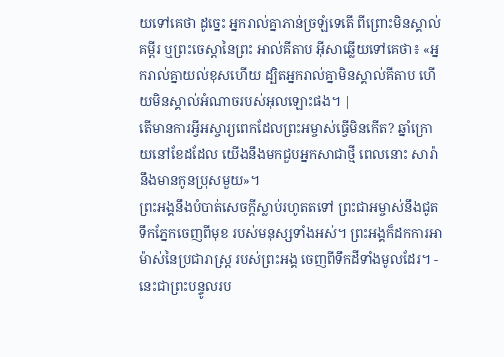យទៅគេថា ដូច្នេះ អ្នករាល់គ្នាភាន់ច្រឡំទេតើ ពីព្រោះមិនស្គាល់គម្ពីរ ឬព្រះចេស្តានៃព្រះ អាល់គីតាប អ៊ីសាឆ្លើយទៅគេថា៖ «អ្នករាល់គ្នាយល់ខុសហើយ ដ្បិតអ្នករាល់គ្នាមិនស្គាល់គីតាប ហើយមិនស្គាល់អំណាចរបស់អុលឡោះផង។ |
តើមានការអ្វីអស្ចារ្យពេកដែលព្រះអម្ចាស់ធ្វើមិនកើត? ឆ្នាំក្រោយនៅខែដដែល យើងនឹងមកជួបអ្នកសាជាថ្មី ពេលនោះ សារ៉ានឹងមានកូនប្រុសមួយ»។
ព្រះអង្គនឹងបំបាត់សេចក្ដីស្លាប់រហូតតទៅ ព្រះជាអម្ចាស់នឹងជូតទឹកភ្នែកចេញពីមុខ របស់មនុស្សទាំងអស់។ ព្រះអង្គក៏ដកការអាម៉ាស់នៃប្រជារាស្ត្រ របស់ព្រះអង្គ ចេញពីទឹកដីទាំងមូលដែរ។ - នេះជាព្រះបន្ទូលរប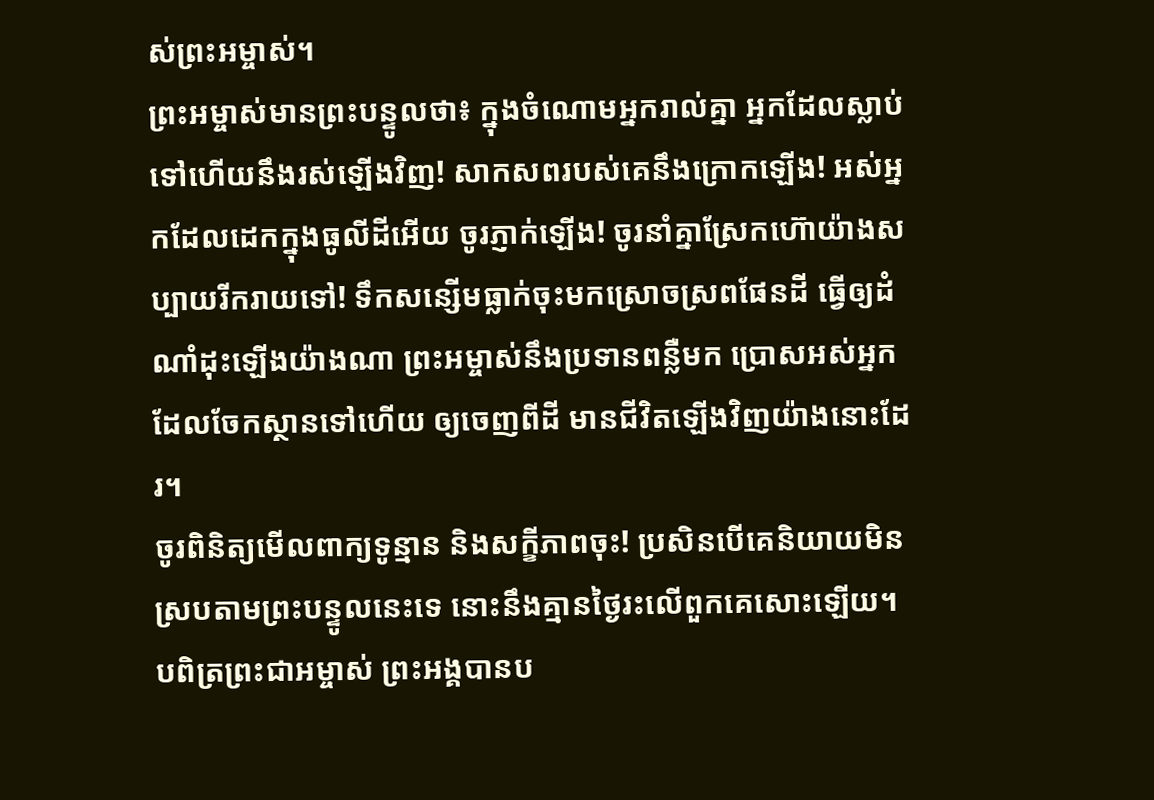ស់ព្រះអម្ចាស់។
ព្រះអម្ចាស់មានព្រះបន្ទូលថា៖ ក្នុងចំណោមអ្នករាល់គ្នា អ្នកដែលស្លាប់ទៅហើយនឹងរស់ឡើងវិញ! សាកសពរបស់គេនឹងក្រោកឡើង! អស់អ្នកដែលដេកក្នុងធូលីដីអើយ ចូរភ្ញាក់ឡើង! ចូរនាំគ្នាស្រែកហ៊ោយ៉ាងសប្បាយរីករាយទៅ! ទឹកសន្សើមធ្លាក់ចុះមកស្រោចស្រពផែនដី ធ្វើឲ្យដំណាំដុះឡើងយ៉ាងណា ព្រះអម្ចាស់នឹងប្រទានពន្លឺមក ប្រោសអស់អ្នកដែលចែកស្ថានទៅហើយ ឲ្យចេញពីដី មានជីវិតឡើងវិញយ៉ាងនោះដែរ។
ចូរពិនិត្យមើលពាក្យទូន្មាន និងសក្ខីភាពចុះ! ប្រសិនបើគេនិយាយមិនស្របតាមព្រះបន្ទូលនេះទេ នោះនឹងគ្មានថ្ងៃរះលើពួកគេសោះឡើយ។
បពិត្រព្រះជាអម្ចាស់ ព្រះអង្គបានប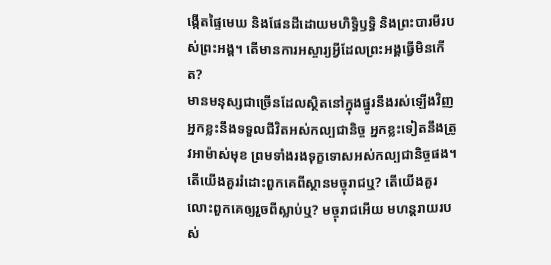ង្កើតផ្ទៃមេឃ និងផែនដីដោយមហិទ្ធិឫទ្ធិ និងព្រះបារមីរបស់ព្រះអង្គ។ តើមានការអស្ចារ្យអ្វីដែលព្រះអង្គធ្វើមិនកើត?
មានមនុស្សជាច្រើនដែលស្ថិតនៅក្នុងផ្នូរនឹងរស់ឡើងវិញ អ្នកខ្លះនឹងទទួលជីវិតអស់កល្បជានិច្ច អ្នកខ្លះទៀតនឹងត្រូវអាម៉ាស់មុខ ព្រមទាំងរងទុក្ខទោសអស់កល្បជានិច្ចផង។
តើយើងគួររំដោះពួកគេពីស្ថានមច្ចុរាជឬ? តើយើងគួរលោះពួកគេឲ្យរួចពីស្លាប់ឬ? មច្ចុរាជអើយ មហន្តរាយរបស់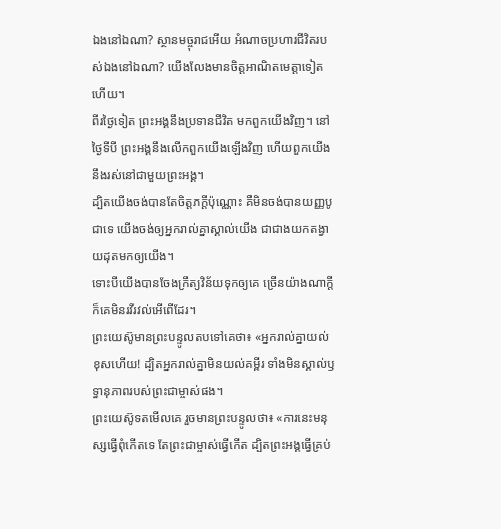ឯងនៅឯណា? ស្ថានមច្ចុរាជអើយ អំណាចប្រហារជីវិតរបស់ឯងនៅឯណា? យើងលែងមានចិត្តអាណិតមេត្តាទៀតហើយ។
ពីរថ្ងៃទៀត ព្រះអង្គនឹងប្រទានជីវិត មកពួកយើងវិញ។ នៅថ្ងៃទីបី ព្រះអង្គនឹងលើកពួកយើងឡើងវិញ ហើយពួកយើងនឹងរស់នៅជាមួយព្រះអង្គ។
ដ្បិតយើងចង់បានតែចិត្តភក្ដីប៉ុណ្ណោះ គឺមិនចង់បានយញ្ញបូជាទេ យើងចង់ឲ្យអ្នករាល់គ្នាស្គាល់យើង ជាជាងយកតង្វាយដុតមកឲ្យយើង។
ទោះបីយើងបានចែងក្រឹត្យវិន័យទុកឲ្យគេ ច្រើនយ៉ាងណាក្ដី ក៏គេមិនរវីរវល់អើពើដែរ។
ព្រះយេស៊ូមានព្រះបន្ទូលតបទៅគេថា៖ «អ្នករាល់គ្នាយល់ខុសហើយ! ដ្បិតអ្នករាល់គ្នាមិនយល់គម្ពីរ ទាំងមិនស្គាល់ឫទ្ធានុភាពរបស់ព្រះជាម្ចាស់ផង។
ព្រះយេស៊ូទតមើលគេ រួចមានព្រះបន្ទូលថា៖ «ការនេះមនុស្សធ្វើពុំកើតទេ តែព្រះជាម្ចាស់ធ្វើកើត ដ្បិតព្រះអង្គធ្វើគ្រប់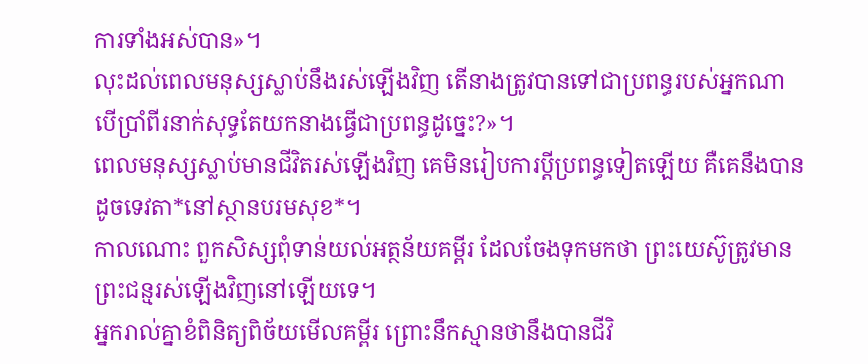ការទាំងអស់បាន»។
លុះដល់ពេលមនុស្សស្លាប់នឹងរស់ឡើងវិញ តើនាងត្រូវបានទៅជាប្រពន្ធរបស់អ្នកណា បើប្រាំពីរនាក់សុទ្ធតែយកនាងធ្វើជាប្រពន្ធដូច្នេះ?»។
ពេលមនុស្សស្លាប់មានជីវិតរស់ឡើងវិញ គេមិនរៀបការប្ដីប្រពន្ធទៀតឡើយ គឺគេនឹងបានដូចទេវតា*នៅស្ថានបរមសុខ*។
កាលណោះ ពួកសិស្សពុំទាន់យល់អត្ថន័យគម្ពីរ ដែលចែងទុកមកថា ព្រះយេស៊ូត្រូវមានព្រះជន្មរស់ឡើងវិញនៅឡើយទេ។
អ្នករាល់គ្នាខំពិនិត្យពិច័យមើលគម្ពីរ ព្រោះនឹកស្មានថានឹងបានជីវិ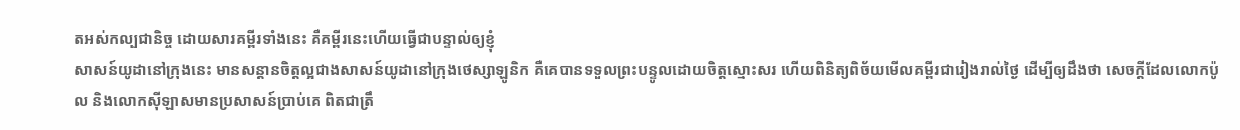តអស់កល្បជានិច្ច ដោយសារគម្ពីរទាំងនេះ គឺគម្ពីរនេះហើយធ្វើជាបន្ទាល់ឲ្យខ្ញុំ
សាសន៍យូដានៅក្រុងនេះ មានសន្ដានចិត្តល្អជាងសាសន៍យូដានៅក្រុងថេស្សាឡូនិក គឺគេបានទទួលព្រះបន្ទូលដោយចិត្តស្មោះសរ ហើយពិនិត្យពិច័យមើលគម្ពីរជារៀងរាល់ថ្ងៃ ដើម្បីឲ្យដឹងថា សេចក្ដីដែលលោកប៉ូល និងលោកស៊ីឡាសមានប្រសាសន៍ប្រាប់គេ ពិតជាត្រឹ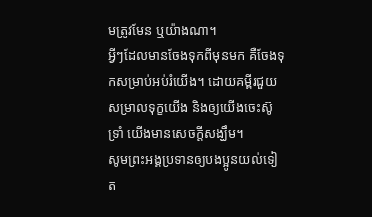មត្រូវមែន ឬយ៉ាងណា។
អ្វីៗដែលមានចែងទុកពីមុនមក គឺចែងទុកសម្រាប់អប់រំយើង។ ដោយគម្ពីរជួយសម្រាលទុក្ខយើង និងឲ្យយើងចេះស៊ូទ្រាំ យើងមានសេចក្ដីសង្ឃឹម។
សូមព្រះអង្គប្រទានឲ្យបងប្អូនយល់ទៀត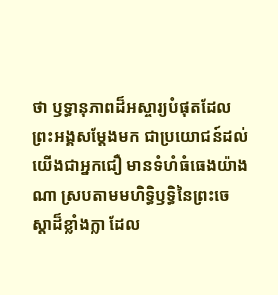ថា ឫទ្ធានុភាពដ៏អស្ចារ្យបំផុតដែលព្រះអង្គសម្តែងមក ជាប្រយោជន៍ដល់យើងជាអ្នកជឿ មានទំហំធំធេងយ៉ាងណា ស្របតាមមហិទ្ធិឫទ្ធិនៃព្រះចេស្ដាដ៏ខ្លាំងក្លា ដែល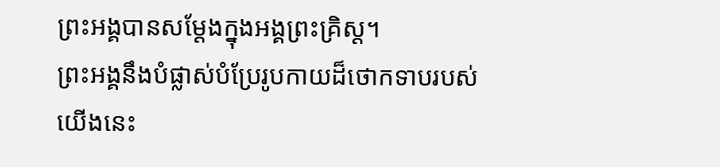ព្រះអង្គបានសម្តែងក្នុងអង្គព្រះគ្រិស្ត។
ព្រះអង្គនឹងបំផ្លាស់បំប្រែរូបកាយដ៏ថោកទាបរបស់យើងនេះ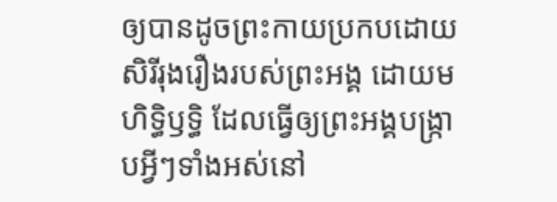ឲ្យបានដូចព្រះកាយប្រកបដោយសិរីរុងរឿងរបស់ព្រះអង្គ ដោយមហិទ្ធិឫទ្ធិ ដែលធ្វើឲ្យព្រះអង្គបង្ក្រាបអ្វីៗទាំងអស់នៅ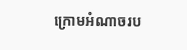ក្រោមអំណាចរប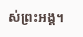ស់ព្រះអង្គ។